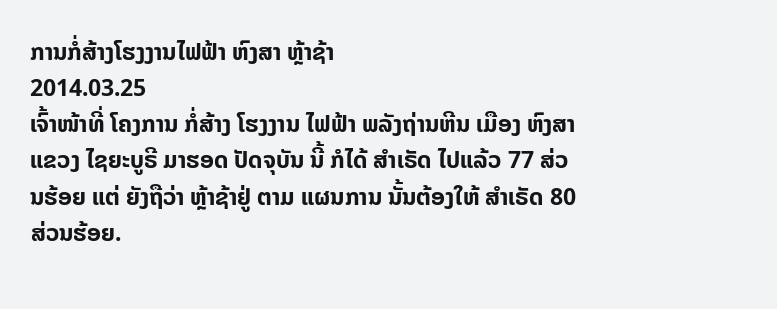ການກໍ່ສ້າງໂຮງງານໄຟຟ້າ ຫົງສາ ຫຼ້າຊ້າ
2014.03.25
ເຈົ້າໜ້າທີ່ ໂຄງການ ກໍ່ສ້າງ ໂຮງງານ ໄຟຟ້າ ພລັງຖ່ານຫີນ ເມືອງ ຫົງສາ ແຂວງ ໄຊຍະບູຣີ ມາຮອດ ປັດຈຸບັນ ນີ້ ກໍໄດ້ ສໍາເຣັດ ໄປແລ້ວ 77 ສ່ວນຮ້ອຍ ແຕ່ ຍັງຖືວ່າ ຫຼ້າຊ້າຢູ່ ຕາມ ແຜນການ ນັ້ນຕ້ອງໃຫ້ ສໍາເຣັດ 80 ສ່ວນຮ້ອຍ.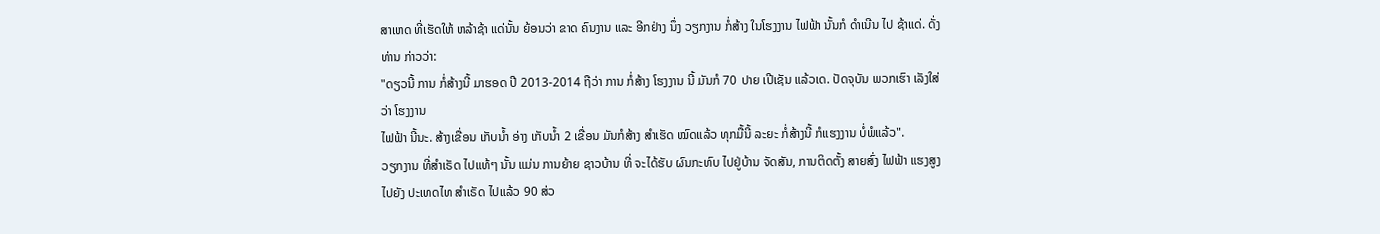ສາເຫດ ທີ່ເຮັດໃຫ້ ຫລ້າຊ້າ ແດ່ນັ້ນ ຍ້ອນວ່າ ຂາດ ຄົນງານ ແລະ ອີກຢ່າງ ນຶ່ງ ວຽກງານ ກໍ່ສ້າງ ໃນໂຮງງານ ໄຟຟ້າ ນັ້ນກໍ ດໍາເນີນ ໄປ ຊ້າແດ່. ດັ່ງທ່ານ ກ່າວວ່າ:
"ດຽວນີ້ ການ ກໍ່ສ້າງນີ້ ມາຮອດ ປີ 2013-2014 ຖືວ່າ ການ ກໍ່ສ້າງ ໂຮງງານ ນີ້ ມັນກໍ 70 ປາຍ ເປີເຊັນ ແລ້ວເດ. ປັດຈຸບັນ ພວກເຮົາ ເລັງໃສ່ວ່າ ໂຮງງານ
ໄຟຟ້າ ນີ້ນະ. ສ້າງເຂື່ອນ ເກັບນໍ້າ ອ່າງ ເກັບນໍ້າ 2 ເຂື່ອນ ມັນກໍສ້າງ ສໍາເຮັດ ໝົດແລ້ວ ທຸກມື້ນີ້ ລະຍະ ກໍ່ສ້າງນີ້ ກໍແຮງງານ ບໍ່ພໍແລ້ວ".
ວຽກງານ ທີ່ສໍາເຣັດ ໄປແທ້ໆ ນັ້ນ ແມ່ນ ການຍ້າຍ ຊາວບ້ານ ທີ່ ຈະໄດ້ຮັບ ຜົນກະທົບ ໄປຢູ່ບ້ານ ຈັດສັນ, ການຕິດຕັ້ງ ສາຍສົ່ງ ໄຟຟ້າ ແຮງສູງ ໄປຍັງ ປະເທດໄທ ສໍາເຣັດ ໄປແລ້ວ 90 ສ່ວ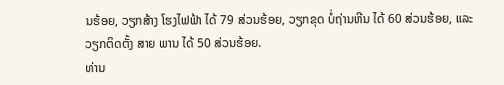ນຮ້ອຍ, ວຽກສ້າງ ໂຮງໄຟຟ້າ ໄດ້ 79 ສ່ວນຮ້ອຍ, ວຽກຂຸດ ບໍ່ຖ່ານຫີນ ໄດ້ 60 ສ່ວນຮ້ອຍ, ແລະ ວຽກຕິດຕັ້ງ ສາຍ ພານ ໄດ້ 50 ສ່ວນຮ້ອຍ.
ທ່ານ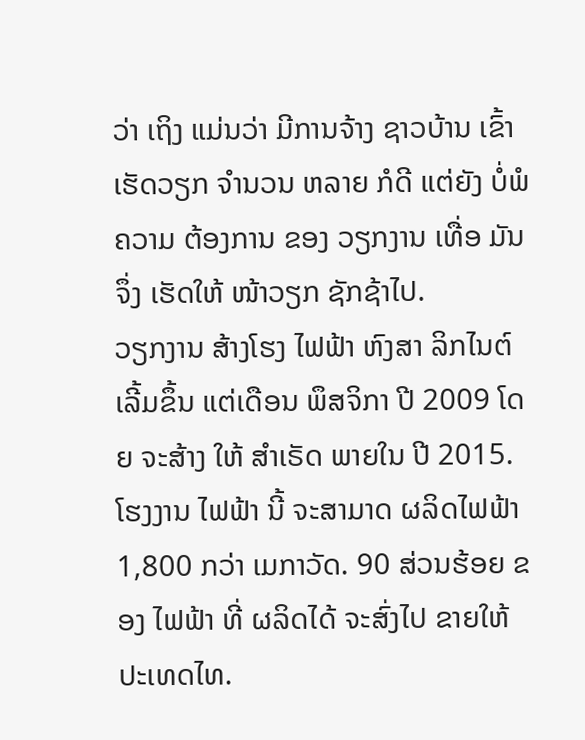ວ່າ ເຖິງ ແມ່ນວ່າ ມີການຈ້າງ ຊາວບ້ານ ເຂົ້າ ເຮັດວຽກ ຈໍານວນ ຫລາຍ ກໍດີ ແຕ່ຍັງ ບໍ່ພໍ ຄວາມ ຕ້ອງການ ຂອງ ວຽກງານ ເທື່ອ ມັນຈຶ່ງ ເຮັດໃຫ້ ໜ້າວຽກ ຊັກຊ້າໄປ.
ວຽກງານ ສ້າງໂຮງ ໄຟຟ້າ ຫົງສາ ລິກໄນຕ໌ ເລີ້ມຂຶ້ນ ແຕ່ເດືອນ ພຶສຈິກາ ປີ 2009 ໂດຍ ຈະສ້າງ ໃຫ້ ສໍາເຣັດ ພາຍໃນ ປີ 2015. ໂຮງງານ ໄຟຟ້າ ນີ້ ຈະສາມາດ ຜລິດໄຟຟ້າ 1,800 ກວ່າ ເມກາວັດ. 90 ສ່ວນຮ້ອຍ ຂອງ ໄຟຟ້າ ທີ່ ຜລິດໄດ້ ຈະສົ່ງໄປ ຂາຍໃຫ້ ປະເທດໄທ.